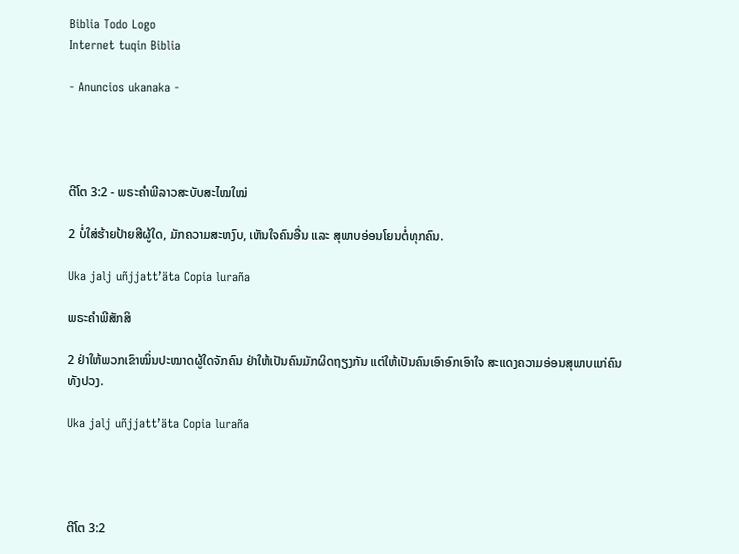Biblia Todo Logo
Internet tuqin Biblia

- Anuncios ukanaka -




ຕີໂຕ 3:2 - ພຣະຄຳພີລາວສະບັບສະໄໝໃໝ່

2 ບໍ່ໃສ່ຮ້າຍປ້າຍສີຜູ້ໃດ, ມັກຄວາມສະຫງົບ, ເຫັນໃຈຄົນອື່ນ ແລະ ສຸພາບອ່ອນໂຍນຕໍ່ທຸກຄົນ.

Uka jalj uñjjattʼäta Copia luraña

ພຣະຄຳພີສັກສິ

2 ຢ່າໃຫ້ພວກເຂົາໝິ່ນປະໝາດຜູ້ໃດຈັກຄົນ ຢ່າໃຫ້ເປັນຄົນມັກຜິດຖຽງກັນ ແຕ່ໃຫ້ເປັນຄົນເອົາອົກເອົາໃຈ ສະແດງຄວາມອ່ອນສຸພາບແກ່ຄົນທັງປວງ.

Uka jalj uñjjattʼäta Copia luraña




ຕີໂຕ 3:2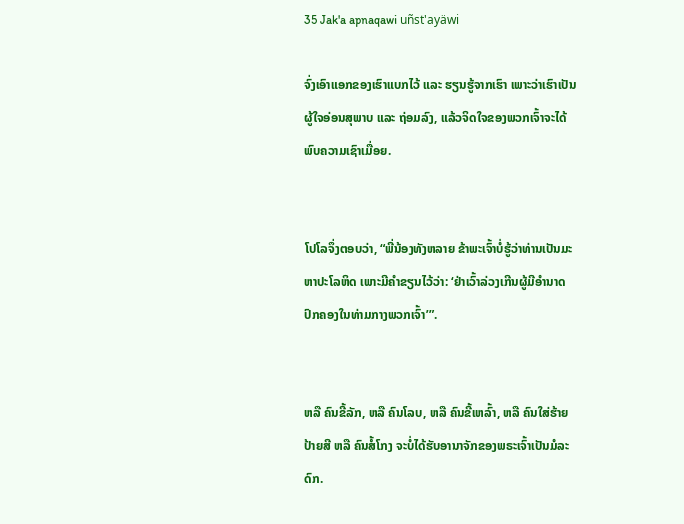35 Jak'a apnaqawi uñst'ayäwi

ຈົ່ງເອົາແອກຂອງເຮົາແບກໄວ້ ແລະ ຮຽນຮູ້ຈາກເຮົາ ເພາະວ່າເຮົາເປັນຜູ້ໃຈອ່ອນສຸພາບ ແລະ ຖ່ອມລົງ, ແລ້ວຈິດໃຈຂອງພວກເຈົ້າຈະໄດ້ພົບຄວາມເຊົາເມື່ອຍ.


ໂປໂລຈຶ່ງຕອບວ່າ, “ພີ່ນ້ອງທັງຫລາຍ ຂ້າພະເຈົ້າບໍ່ຮູ້ວ່າທ່ານເປັນມະຫາປະໂລຫິດ ເພາະມີຄຳຂຽນໄວ້ວ່າ: ‘ຢ່າເວົ້າລ່ວງເກີນຜູ້ມີອຳນາດປົກຄອງໃນທ່າມກາງພວກເຈົ້າ’”.


ຫລື ຄົນຂີ້ລັກ, ຫລື ຄົນໂລບ, ຫລື ຄົນຂີ້ເຫລົ້າ, ຫລື ຄົນໃສ່ຮ້າຍປ້າຍສີ ຫລື ຄົນສໍ້ໂກງ ຈະບໍ່ໄດ້ຮັບອານາຈັກຂອງພຣະເຈົ້າເປັນມໍລະດົກ.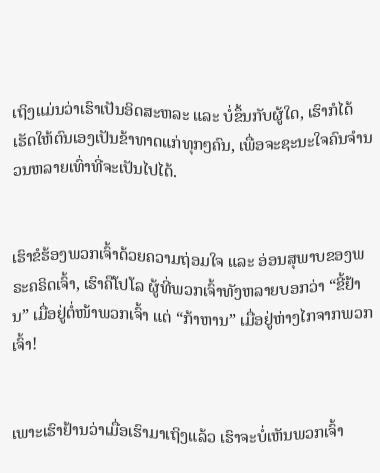ເຖິງແມ່ນວ່າເຮົາເປັນອິດສະຫລະ ແລະ ບໍ່ຂຶ້ນກັບຜູ້ໃດ, ເຮົາກໍໄດ້ເຮັດໃຫ້ຕົນເອງເປັນຂ້າທາດແກ່ທຸກໆຄົນ, ເພື່ອຈະຊະນະໃຈຄົນຈຳນວນຫລາຍເທົ່າທີ່ຈະເປັນໄປໄດ້.


ເຮົາຂໍຮ້ອງພວກເຈົ້າດ້ວຍຄວາມຖ່ອມໃຈ ແລະ ອ່ອນສຸພາບຂອງພຣະຄຣິດເຈົ້າ, ເຮົາຄືໂປໂລ ຜູ້ທີ່ພວກເຈົ້າທັງຫລາຍບອກວ່າ “ຂີ້ຢ້ານ” ເມື່ອຢູ່ຕໍ່ໜ້າພວກເຈົ້າ ແຕ່ “ກ້າຫານ” ເມື່ອຢູ່ຫ່າງໄກຈາກພວກເຈົ້າ!


ເພາະເຮົາຢ້ານວ່າເມື່ອເຮົາມາເຖິງແລ້ວ ເຮົາຈະບໍ່ເຫັນພວກເຈົ້າ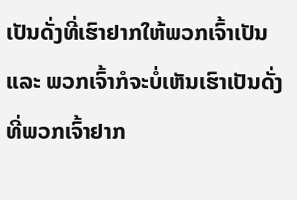ເປັນດັ່ງທີ່ເຮົາຢາກໃຫ້ພວກເຈົ້າເປັນ ແລະ ພວກເຈົ້າກໍຈະບໍ່ເຫັນເຮົາເປັນດັ່ງທີ່ພວກເຈົ້າຢາກ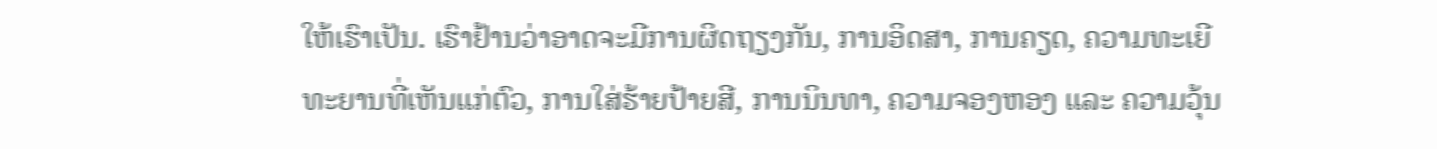ໃຫ້ເຮົາເປັນ. ເຮົາຢ້ານວ່າອາດຈະມີການຜິດຖຽງກັນ, ການອິດສາ, ການຄຽດ, ຄວາມທະເຍີທະຍານທີ່ເຫັນແກ່ຕົວ, ການໃສ່ຮ້າຍປ້າຍສີ, ການນິນທາ, ຄວາມຈອງຫອງ ແລະ ຄວາມວຸ້ນ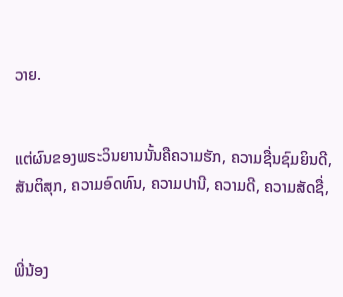ວາຍ.


ແຕ່ຜົນຂອງພຣະວິນຍານນັ້ນຄືຄວາມຮັກ, ຄວາມຊື່ນຊົມຍິນດີ, ສັນຕິສຸກ, ຄວາມອົດທົນ, ຄວາມປານີ, ຄວາມດີ, ຄວາມສັດຊື່,


ພີ່ນ້ອງ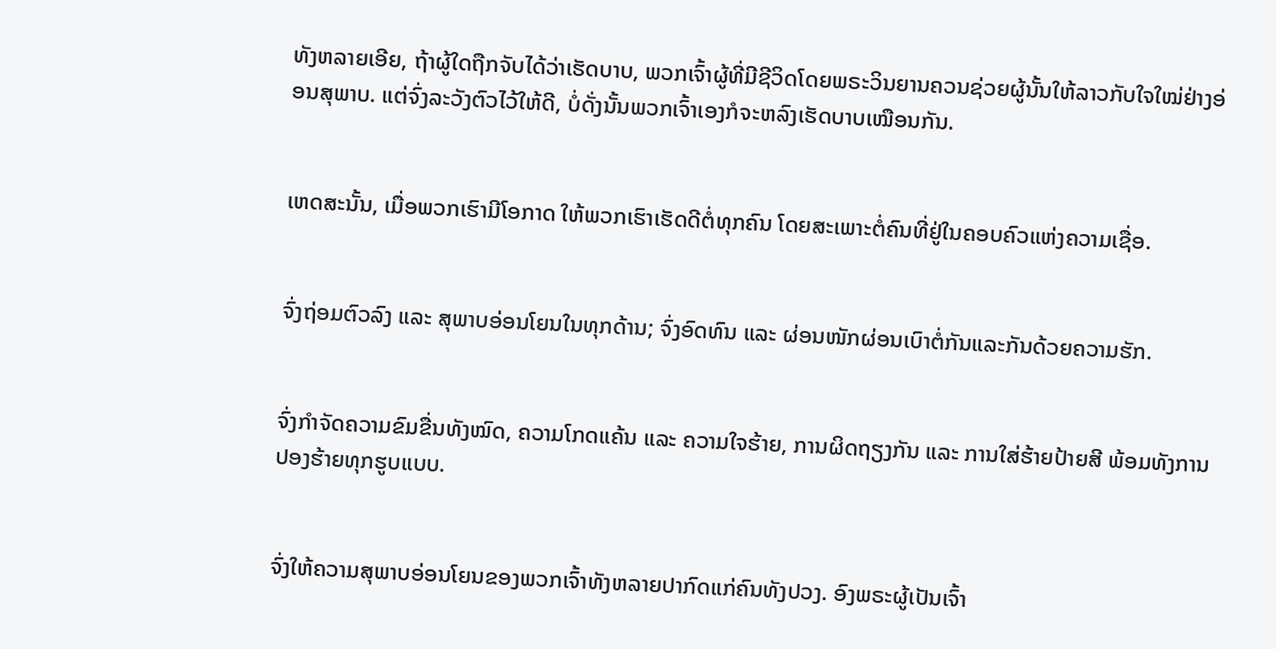ທັງຫລາຍເອີຍ, ຖ້າຜູ້ໃດຖືກຈັບໄດ້ວ່າເຮັດບາບ, ພວກເຈົ້າຜູ້ທີ່ມີຊີວິດໂດຍພຣະວິນຍານຄວນຊ່ວຍຜູ້ນັ້ນໃຫ້ລາວກັບໃຈໃໝ່ຢ່າງອ່ອນສຸພາບ. ແຕ່ຈົ່ງລະວັງຕົວໄວ້ໃຫ້ດີ, ບໍ່ດັ່ງນັ້ນພວກເຈົ້າເອງກໍຈະຫລົງເຮັດບາບເໝືອນກັນ.


ເຫດສະນັ້ນ, ເມື່ອພວກເຮົາມີໂອກາດ ໃຫ້ພວກເຮົາເຮັດດີຕໍ່ທຸກຄົນ ໂດຍສະເພາະຕໍ່ຄົນທີ່ຢູ່ໃນຄອບຄົວແຫ່ງຄວາມເຊື່ອ.


ຈົ່ງຖ່ອມຕົວລົງ ແລະ ສຸພາບອ່ອນໂຍນໃນທຸກດ້ານ; ຈົ່ງອົດທົນ ແລະ ຜ່ອນໜັກຜ່ອນເບົາຕໍ່ກັນແລະກັນດ້ວຍຄວາມຮັກ.


ຈົ່ງກຳຈັດຄວາມຂົມຂື່ນທັງໝົດ, ຄວາມໂກດແຄ້ນ ແລະ ຄວາມໃຈຮ້າຍ, ການຜິດຖຽງກັນ ແລະ ການໃສ່ຮ້າຍປ້າຍສີ ພ້ອມທັງການປອງຮ້າຍທຸກຮູບແບບ.


ຈົ່ງໃຫ້ຄວາມສຸພາບອ່ອນໂຍນຂອງພວກເຈົ້າທັງຫລາຍປາກົດແກ່ຄົນທັງປວງ. ອົງພຣະຜູ້ເປັນເຈົ້າ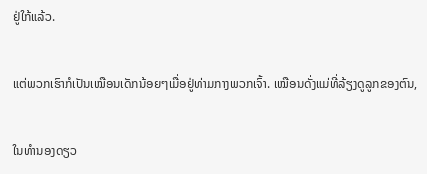ຢູ່ໃກ້ແລ້ວ.


ແຕ່ພວກເຮົາກໍເປັນເໝືອນເດັກນ້ອຍໆເມື່ອຢູ່ທ່າມກາງພວກເຈົ້າ. ເໝືອນດັ່ງແມ່ທີ່ລ້ຽງດູລູກຂອງຕົນ,


ໃນທຳນອງດຽວ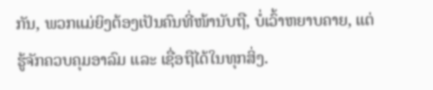ກັນ, ພວກແມ່ຍິງຕ້ອງເປັນຄົນທີ່ໜ້ານັບຖື, ບໍ່ເວົ້າຫຍາບຄາຍ, ແຕ່ຮູ້ຈັກຄວບຄຸມອາລົມ ແລະ ເຊື່ອຖືໄດ້ໃນທຸກສິ່ງ.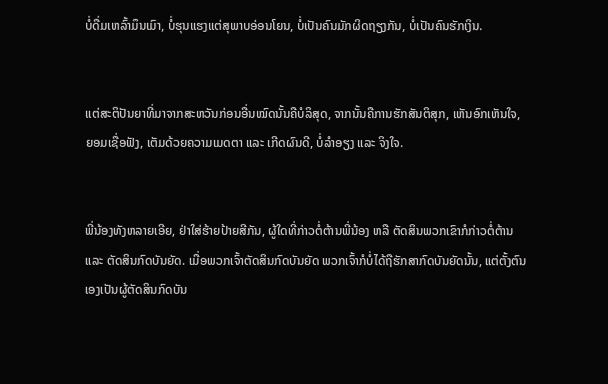ບໍ່ດື່ມເຫລົ້າມຶນເມົາ, ບໍ່ຮຸນແຮງແຕ່ສຸພາບອ່ອນໂຍນ, ບໍ່ເປັນຄົນມັກຜິດຖຽງກັນ, ບໍ່ເປັນຄົນຮັກເງິນ.


ແຕ່ສະຕິປັນຍາທີ່ມາຈາກສະຫວັນກ່ອນອື່ນໝົດນັ້ນຄືບໍລິສຸດ, ຈາກນັ້ນຄືການຮັກສັນຕິສຸກ, ເຫັນອົກເຫັນໃຈ, ຍອມເຊື່ອຟັງ, ເຕັມດ້ວຍຄວາມເມດຕາ ແລະ ເກີດຜົນດີ, ບໍ່ລໍາອຽງ ແລະ ຈິງໃຈ.


ພີ່ນ້ອງທັງຫລາຍເອີຍ, ຢ່າໃສ່ຮ້າຍປ້າຍສີກັນ, ຜູ້ໃດທີ່ກ່າວຕໍ່ຕ້ານພີ່ນ້ອງ ຫລື ຕັດສິນພວກເຂົາກໍກ່າວຕໍ່ຕ້ານ ແລະ ຕັດສິນກົດບັນຍັດ. ເມື່ອພວກເຈົ້າຕັດສິນກົດບັນຍັດ ພວກເຈົ້າກໍບໍ່ໄດ້ຖືຮັກສາກົດບັນຍັດນັ້ນ, ແຕ່ຕັ້ງຕົນເອງເປັນຜູ້ຕັດສິນກົດບັນ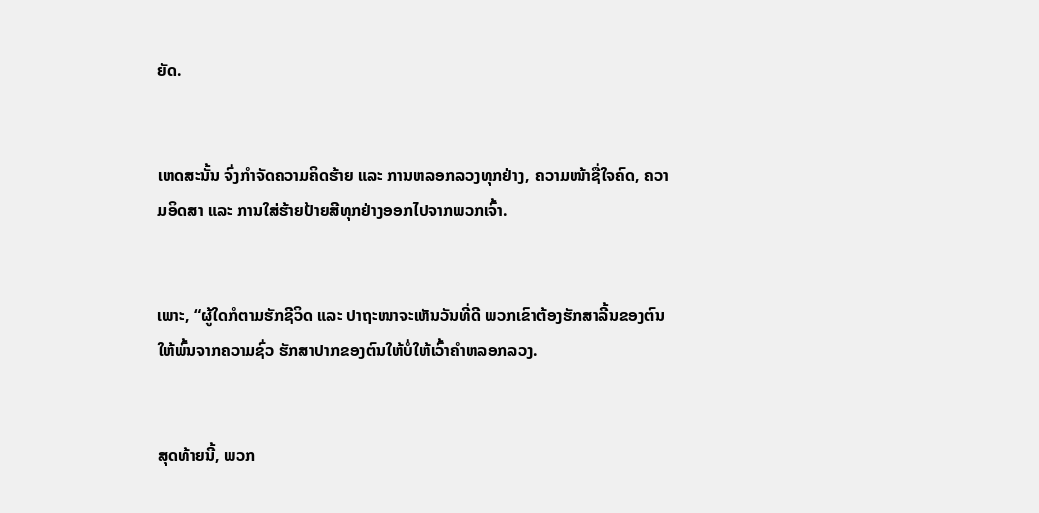ຍັດ.


ເຫດສະນັ້ນ ຈົ່ງກຳຈັດຄວາມຄິດຮ້າຍ ແລະ ການຫລອກລວງທຸກຢ່າງ, ຄວາມໜ້າຊື່ໃຈຄົດ, ຄວາມອິດສາ ແລະ ການໃສ່ຮ້າຍປ້າຍສີທຸກຢ່າງອອກໄປຈາກພວກເຈົ້າ.


ເພາະ, “ຜູ້ໃດກໍຕາມຮັກຊີວິດ ແລະ ປາຖະໜາຈະເຫັນວັນທີ່ດີ ພວກເຂົາຕ້ອງຮັກສາລີ້ນຂອງຕົນໃຫ້ພົ້ນຈາກຄວາມຊົ່ວ ຮັກສາປາກຂອງຕົນໃຫ້ບໍ່ໃຫ້ເວົ້າຄຳຫລອກລວງ.


ສຸດທ້າຍນີ້, ພວກ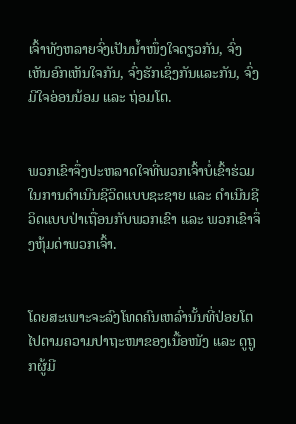ເຈົ້າທັງຫລາຍຈົ່ງເປັນນ້ຳໜຶ່ງໃຈດຽວກັນ, ຈົ່ງເຫັນອົກເຫັນໃຈກັນ, ຈົ່ງຮັກເຊິ່ງກັນແລະກັນ, ຈົ່ງມີໃຈອ່ອນນ້ອມ ແລະ ຖ່ອມໂຕ.


ພວກເຂົາຈຶ່ງປະຫລາດໃຈທີ່ພວກເຈົ້າບໍ່ເຂົ້າຮ່ວມໃນການດຳເນີນຊີວິດແບບຊະຊາຍ ແລະ ດຳເນີນຊີວິດແບບປ່າເຖື່ອນກັບພວກເຂົາ ແລະ ພວກເຂົາຈຶ່ງຫຸ້ມດ່າພວກເຈົ້າ.


ໂດຍສະເພາະຈະລົງໂທດຄົນເຫລົ່ານັ້ນທີ່ປ່ອຍໂຕໄປຕາມຄວາມປາຖະໜາຂອງເນື້ອໜັງ ແລະ ດູຖູກຜູ້ມີ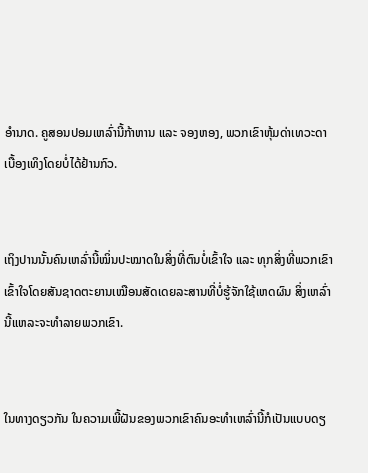ອຳນາດ. ຄູສອນປອມເຫລົ່ານີ້ກ້າຫານ ແລະ ຈອງຫອງ, ພວກເຂົາຫຸ້ມດ່າເທວະດາເບື້ອງເທິງໂດຍບໍ່ໄດ້ຢ້ານກົວ.


ເຖິງປານນັ້ນຄົນເຫລົ່ານີ້ໝິ່ນປະໝາດໃນສິ່ງທີ່ຕົນບໍ່ເຂົ້າໃຈ ແລະ ທຸກສິ່ງທີ່ພວກເຂົາເຂົ້າໃຈໂດຍສັນຊາດຕະຍານເໝືອນສັດເດຍລະສານທີ່ບໍ່ຮູ້ຈັກໃຊ້ເຫດຜົນ ສິ່ງເຫລົ່ານີ້ແຫລະຈະທຳລາຍພວກເຂົາ.


ໃນທາງດຽວກັນ ໃນຄວາມເພີ້ຝັນຂອງພວກເຂົາຄົນອະທຳເຫລົ່ານີ້ກໍເປັນແບບດຽ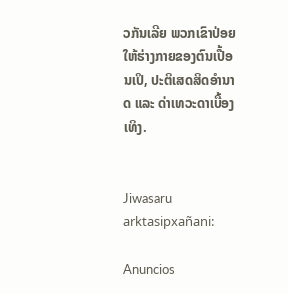ວກັນເລີຍ ພວກເຂົາປ່ອຍໃຫ້ຮ່າງກາຍຂອງຕົນເປື້ອນເປິ, ປະຕິເສດສິດອຳນາດ ແລະ ດ່າເທວະດາເບື້ອງເທິງ.


Jiwasaru arktasipxañani:

Anuncios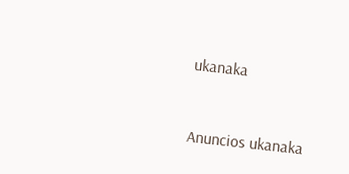ukanaka


Anuncios ukanaka